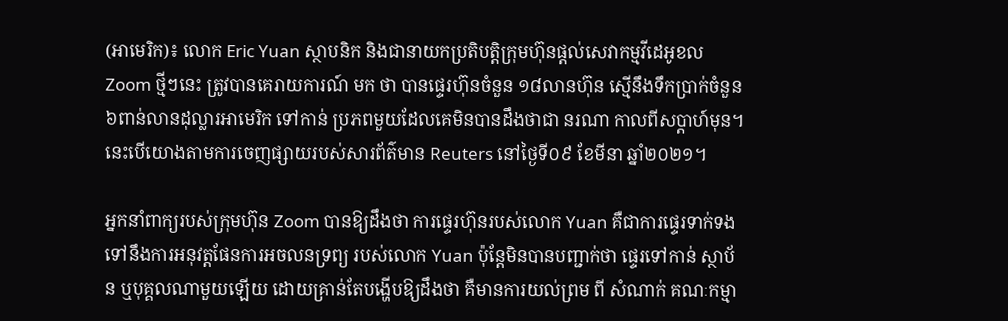(អាមេរិក)៖ លោក Eric Yuan ស្ថាបនិក និងជានាយកប្រតិបត្តិក្រុមហ៊ុនផ្ដល់សេវាកម្មវីដេអូខល Zoom ថ្មីៗនេះ ត្រូវបានគេរាយការណ៍ មក ថា បានផ្ទេរហ៊ុនចំនួន ១៨លានហ៊ុន ស្មើនឹងទឹកប្រាក់ចំនួន ៦ពាន់លានដុល្លារអាមេរិក ទៅកាន់ ប្រភពមួយដែលគេមិនបានដឹងថាជា នរណា កាលពីសប្ដាហ៍មុន។ នេះបើយោងតាមការចេញផ្សាយរបស់សារព័ត៌មាន Reuters នៅថ្ងៃទី០៩ ខែមីនា ឆ្នាំ២០២១។

អ្នកនាំពាក្យរបស់ក្រុមហ៊ុន Zoom បានឱ្យដឹងថា ការផ្ទេរហ៊ុនរបស់លោក Yuan គឺជាការផ្ទេរទាក់ទងទៅនឹងការអនុវត្តផែនការអចលនទ្រព្យ របស់លោក Yuan ប៉ុន្តែមិនបានបញ្ជាក់ថា ផ្ទេរទៅកាន់ ស្ថាប័ន ឬបុគ្គលណាមួយឡើយ ដោយគ្រាន់តែបង្ហើបឱ្យដឹងថា គឺមានការយល់ព្រម ពី សំណាក់ គណៈកម្មា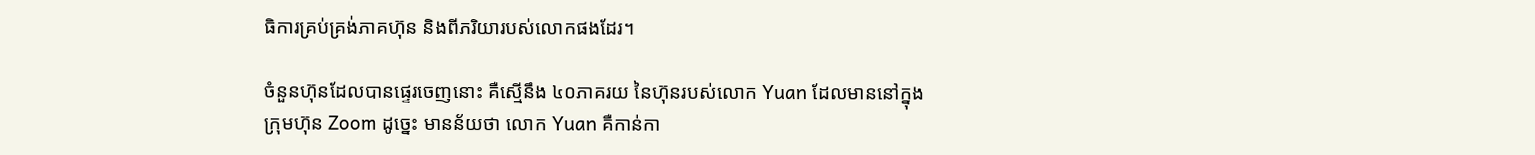ធិការគ្រប់គ្រង់ភាគហ៊ុន និងពីភរិយារបស់លោកផងដែរ។

ចំនួនហ៊ុនដែលបានផ្ទេរចេញនោះ គឺស្មើនឹង ៤០ភាគរយ នៃហ៊ុនរបស់លោក Yuan ដែលមាននៅក្នុងក្រុមហ៊ុន Zoom ដូច្នេះ មានន័យថា លោក Yuan គឺកាន់កា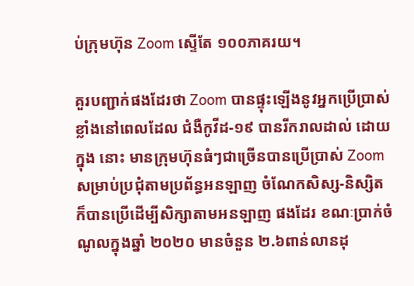ប់ក្រុមហ៊ុន Zoom ស្ទើតែ ១០០ភាគរយ។

គួរបញ្ជាក់ផងដែរថា Zoom បានផ្ទុះឡើងនូវអ្នកប្រើប្រាស់ខ្លាំងនៅពេលដែល ជំងឺកូវីដ-១៩ បានរីករាលដាល់ ដោយ ក្នុង នោះ មានក្រុមហ៊ុនធំៗជាច្រើនបានប្រើប្រាស់ Zoom សម្រាប់ប្រជុំតាមប្រព័ន្ធអនឡាញ ចំណែកសិស្ស-និស្សិតក៏បានប្រើដើម្បីសិក្សាតាមអនឡាញ ផងដែរ ខណៈប្រាក់ចំណូលក្នុងឆ្នាំ ២០២០ មានចំនួន ២.៦ពាន់លានដុ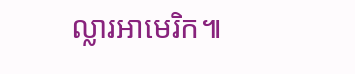ល្លារអាមេរិក៕